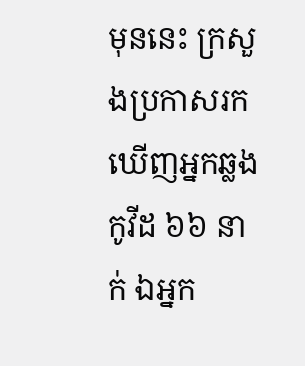មុននេះ ក្រសួងប្រកាសរកឃើញអ្នកឆ្លងកូវីដ ៦៦ នាក់ ឯអ្នក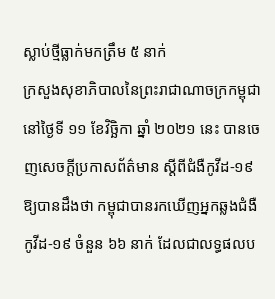ស្លាប់ថ្មីធ្លាក់មកត្រឹម ៥ នាក់
ក្រសួងសុខាភិបាលនៃព្រះរាជាណាចក្រកម្ពុជា នៅថ្ងៃទី ១១ ខែវិច្ឆិកា ឆ្នាំ ២០២១ នេះ បានចេញសេចក្តីប្រកាសព័ត៌មាន ស្ដីពីជំងឺកូវីដ-១៩ ឱ្យបានដឹងថា កម្ពុជាបានរកឃើញអ្នកឆ្លងជំងឺកូវីដ-១៩ ចំនួន ៦៦ នាក់ ដែលជាលទ្ធផលប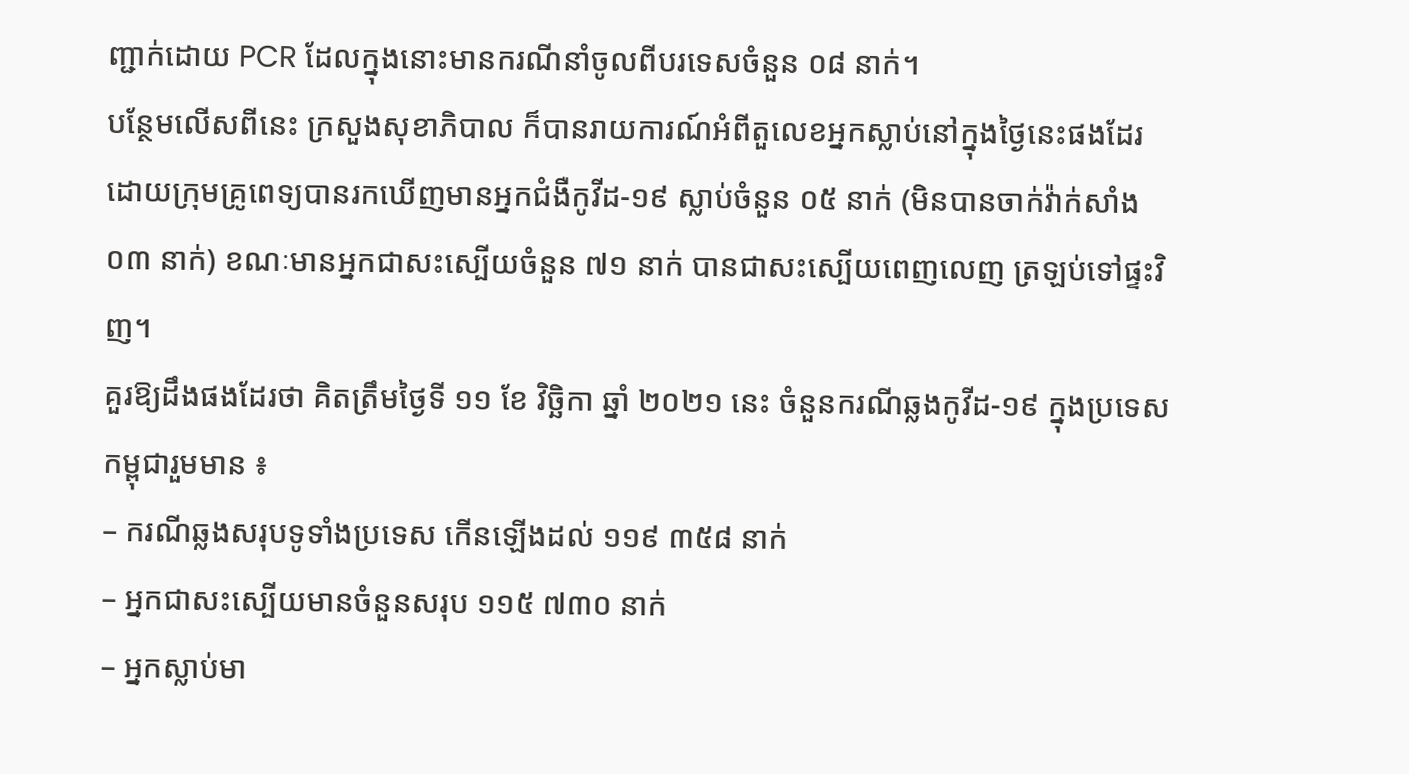ញ្ជាក់ដោយ PCR ដែលក្នុងនោះមានករណីនាំចូលពីបរទេសចំនួន ០៨ នាក់។
បន្ថែមលើសពីនេះ ក្រសួងសុខាភិបាល ក៏បានរាយការណ៍អំពីតួលេខអ្នកស្លាប់នៅក្នុងថ្ងៃនេះផងដែរ ដោយក្រុមគ្រូពេទ្យបានរកឃើញមានអ្នកជំងឺកូវីដ-១៩ ស្លាប់ចំនួន ០៥ នាក់ (មិនបានចាក់វ៉ាក់សាំង ០៣ នាក់) ខណៈមានអ្នកជាសះស្បើយចំនួន ៧១ នាក់ បានជាសះស្បើយពេញលេញ ត្រឡប់ទៅផ្ទះវិញ។
គួរឱ្យដឹងផងដែរថា គិតត្រឹមថ្ងៃទី ១១ ខែ វិច្ឆិកា ឆ្នាំ ២០២១ នេះ ចំនួនករណីឆ្លងកូវីដ-១៩ ក្នុងប្រទេសកម្ពុជារួមមាន ៖
– ករណីឆ្លងសរុបទូទាំងប្រទេស កើនឡើងដល់ ១១៩ ៣៥៨ នាក់
– អ្នកជាសះស្បើយមានចំនួនសរុប ១១៥ ៧៣០ នាក់
– អ្នកស្លាប់មា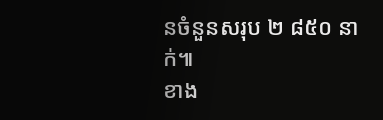នចំនួនសរុប ២ ៨៥០ នាក់៕
ខាង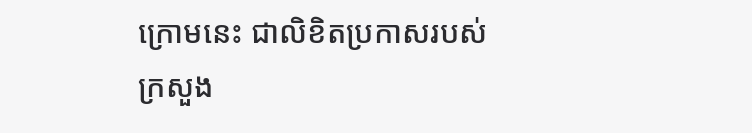ក្រោមនេះ ជាលិខិតប្រកាសរបស់ក្រសួង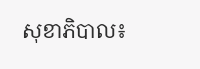សុខាភិបាល៖